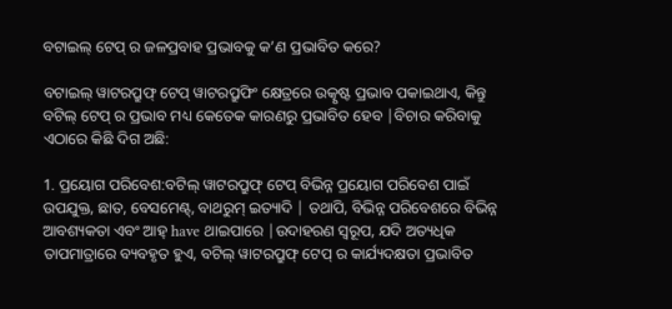ବଟାଇଲ୍ ଟେପ୍ ର ଜଳପ୍ରବାହ ପ୍ରଭାବକୁ କ’ଣ ପ୍ରଭାବିତ କରେ?

ବଟାଇଲ୍ ୱାଟରପ୍ରୁଫ୍ ଟେପ୍ ୱାଟରପ୍ରୁଫିଂ କ୍ଷେତ୍ରରେ ଉତ୍କୃଷ୍ଟ ପ୍ରଭାବ ପକାଇଥାଏ, କିନ୍ତୁ ବଟିଲ୍ ଟେପ୍ ର ପ୍ରଭାବ ମଧ୍ୟ କେତେକ କାରଣରୁ ପ୍ରଭାବିତ ହେବ |ବିଚାର କରିବାକୁ ଏଠାରେ କିଛି ଦିଗ ଅଛି:

1. ପ୍ରୟୋଗ ପରିବେଶ:ବଟିଲ୍ ୱାଟରପ୍ରୁଫ୍ ଟେପ୍ ବିଭିନ୍ନ ପ୍ରୟୋଗ ପରିବେଶ ପାଇଁ ଉପଯୁକ୍ତ, ଛାତ, ବେସମେଣ୍ଟ୍, ବାଥରୁମ୍ ଇତ୍ୟାଦି | ତଥାପି, ବିଭିନ୍ନ ପରିବେଶରେ ବିଭିନ୍ନ ଆବଶ୍ୟକତା ଏବଂ ଆହ୍ have ଥାଇପାରେ |ଉଦାହରଣ ସ୍ୱରୂପ, ଯଦି ଅତ୍ୟଧିକ ତାପମାତ୍ରାରେ ବ୍ୟବହୃତ ହୁଏ, ବଟିଲ୍ ୱାଟରପ୍ରୁଫ୍ ଟେପ୍ ର କାର୍ଯ୍ୟଦକ୍ଷତା ପ୍ରଭାବିତ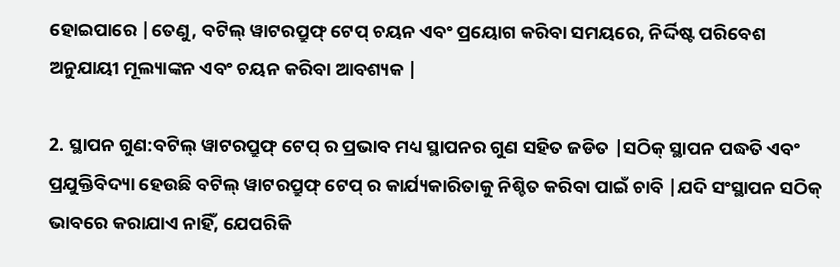ହୋଇପାରେ |ତେଣୁ, ବଟିଲ୍ ୱାଟରପ୍ରୁଫ୍ ଟେପ୍ ଚୟନ ଏବଂ ପ୍ରୟୋଗ କରିବା ସମୟରେ, ନିର୍ଦ୍ଦିଷ୍ଟ ପରିବେଶ ଅନୁଯାୟୀ ମୂଲ୍ୟାଙ୍କନ ଏବଂ ଚୟନ କରିବା ଆବଶ୍ୟକ |

2. ସ୍ଥାପନ ଗୁଣ:ବଟିଲ୍ ୱାଟରପ୍ରୁଫ୍ ଟେପ୍ ର ପ୍ରଭାବ ମଧ୍ୟ ସ୍ଥାପନର ଗୁଣ ସହିତ ଜଡିତ |ସଠିକ୍ ସ୍ଥାପନ ପଦ୍ଧତି ଏବଂ ପ୍ରଯୁକ୍ତିବିଦ୍ୟା ହେଉଛି ବଟିଲ୍ ୱାଟରପ୍ରୁଫ୍ ଟେପ୍ ର କାର୍ଯ୍ୟକାରିତାକୁ ନିଶ୍ଚିତ କରିବା ପାଇଁ ଚାବି |ଯଦି ସଂସ୍ଥାପନ ସଠିକ୍ ଭାବରେ କରାଯାଏ ନାହିଁ, ଯେପରିକି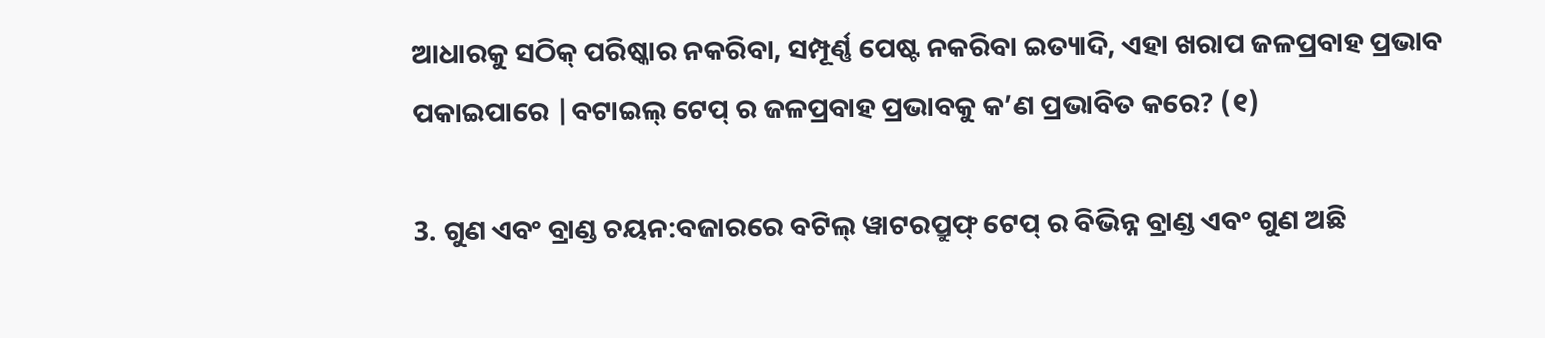ଆଧାରକୁ ସଠିକ୍ ପରିଷ୍କାର ନକରିବା, ସମ୍ପୂର୍ଣ୍ଣ ପେଷ୍ଟ ନକରିବା ଇତ୍ୟାଦି, ଏହା ଖରାପ ଜଳପ୍ରବାହ ପ୍ରଭାବ ପକାଇପାରେ |ବଟାଇଲ୍ ଟେପ୍ ର ଜଳପ୍ରବାହ ପ୍ରଭାବକୁ କ’ଣ ପ୍ରଭାବିତ କରେ? (୧)

3. ଗୁଣ ଏବଂ ବ୍ରାଣ୍ଡ ଚୟନ:ବଜାରରେ ବଟିଲ୍ ୱାଟରପ୍ରୁଫ୍ ଟେପ୍ ର ବିଭିନ୍ନ ବ୍ରାଣ୍ଡ ଏବଂ ଗୁଣ ଅଛି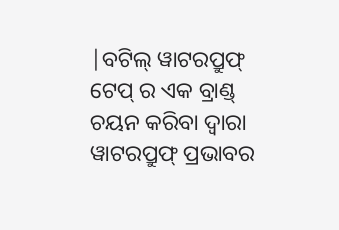|ବଟିଲ୍ ୱାଟରପ୍ରୁଫ୍ ଟେପ୍ ର ଏକ ବ୍ରାଣ୍ଡ୍ ଚୟନ କରିବା ଦ୍ୱାରା ୱାଟରପ୍ରୁଫ୍ ପ୍ରଭାବର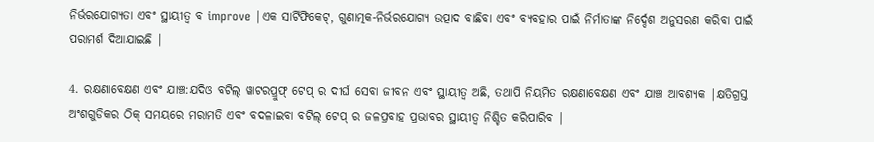ନିର୍ଭରଯୋଗ୍ୟତା ଏବଂ ସ୍ଥାୟୀତ୍ୱ ବ improve |ଏକ ସାର୍ଟିଫିକେଟ୍, ଗୁଣାତ୍ମକ-ନିର୍ଭରଯୋଗ୍ୟ ଉତ୍ପାଦ ବାଛିବା ଏବଂ ବ୍ୟବହାର ପାଇଁ ନିର୍ମାତାଙ୍କ ନିର୍ଦ୍ଦେଶ ଅନୁସରଣ କରିବା ପାଇଁ ପରାମର୍ଶ ଦିଆଯାଇଛି |

4. ରକ୍ଷଣାବେକ୍ଷଣ ଏବଂ ଯାଞ୍ଚ:ଯଦିଓ ବଟିଲ୍ ୱାଟରପ୍ରୁଫ୍ ଟେପ୍ ର ଦୀର୍ଘ ସେବା ଜୀବନ ଏବଂ ସ୍ଥାୟୀତ୍ୱ ଅଛି, ତଥାପି ନିୟମିତ ରକ୍ଷଣାବେକ୍ଷଣ ଏବଂ ଯାଞ୍ଚ ଆବଶ୍ୟକ |କ୍ଷତିଗ୍ରସ୍ତ ଅଂଶଗୁଡିକର ଠିକ୍ ସମୟରେ ମରାମତି ଏବଂ ବଦଳାଇବା ବଟିଲ୍ ଟେପ୍ ର ଜଳପ୍ରବାହ ପ୍ରଭାବର ସ୍ଥାୟୀତ୍ୱ ନିଶ୍ଚିତ କରିପାରିବ |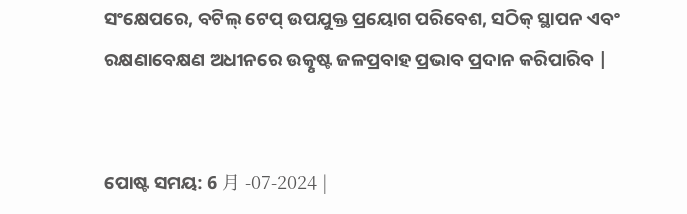ସଂକ୍ଷେପରେ, ବଟିଲ୍ ଟେପ୍ ଉପଯୁକ୍ତ ପ୍ରୟୋଗ ପରିବେଶ, ସଠିକ୍ ସ୍ଥାପନ ଏବଂ ରକ୍ଷଣାବେକ୍ଷଣ ଅଧୀନରେ ଉତ୍କୃଷ୍ଟ ଜଳପ୍ରବାହ ପ୍ରଭାବ ପ୍ରଦାନ କରିପାରିବ |


ପୋଷ୍ଟ ସମୟ: 6 月 -07-2024 |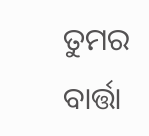ତୁମର ବାର୍ତ୍ତା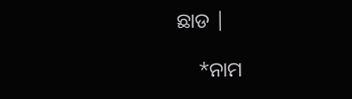ଛାଡ |

    *ନାମ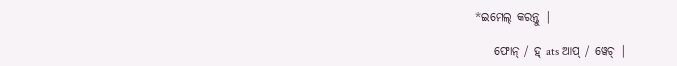*ଇମେଲ୍ କରନ୍ତୁ |

    ଫୋନ୍ / ହ୍ ats ଆପ୍ / ୱେଚ୍ |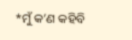*ମୁଁ କ’ଣ କହିବି